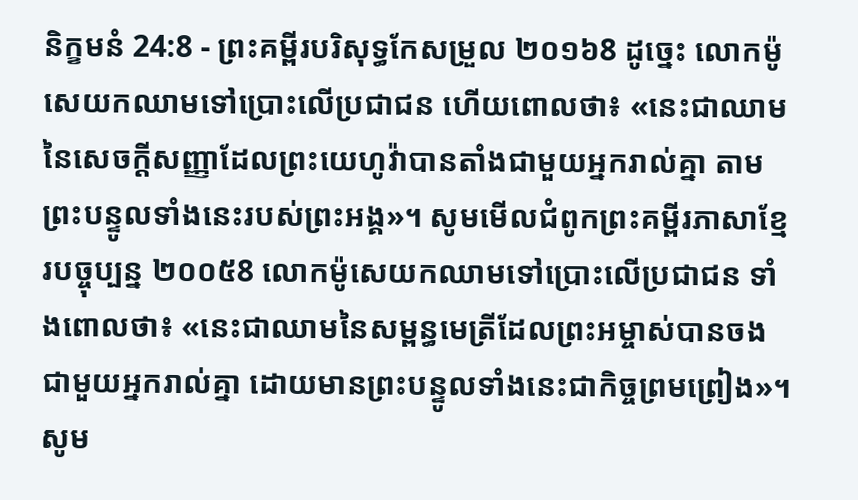និក្ខមនំ 24:8 - ព្រះគម្ពីរបរិសុទ្ធកែសម្រួល ២០១៦8 ដូច្នេះ លោកម៉ូសេយកឈាមទៅប្រោះលើប្រជាជន ហើយពោលថា៖ «នេះជាឈាមនៃសេចក្ដីសញ្ញាដែលព្រះយេហូវ៉ាបានតាំងជាមួយអ្នករាល់គ្នា តាមព្រះបន្ទូលទាំងនេះរបស់ព្រះអង្គ»។ សូមមើលជំពូកព្រះគម្ពីរភាសាខ្មែរបច្ចុប្បន្ន ២០០៥8 លោកម៉ូសេយកឈាមទៅប្រោះលើប្រជាជន ទាំងពោលថា៖ «នេះជាឈាមនៃសម្ពន្ធមេត្រីដែលព្រះអម្ចាស់បានចងជាមួយអ្នករាល់គ្នា ដោយមានព្រះបន្ទូលទាំងនេះជាកិច្ចព្រមព្រៀង»។ សូម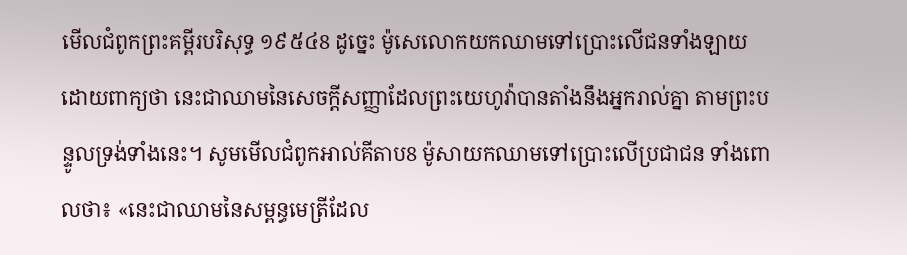មើលជំពូកព្រះគម្ពីរបរិសុទ្ធ ១៩៥៤8 ដូច្នេះ ម៉ូសេលោកយកឈាមទៅប្រោះលើជនទាំងឡាយដោយពាក្យថា នេះជាឈាមនៃសេចក្ដីសញ្ញាដែលព្រះយេហូវ៉ាបានតាំងនឹងអ្នករាល់គ្នា តាមព្រះបន្ទូលទ្រង់ទាំងនេះ។ សូមមើលជំពូកអាល់គីតាប8 ម៉ូសាយកឈាមទៅប្រោះលើប្រជាជន ទាំងពោលថា៖ «នេះជាឈាមនៃសម្ពន្ធមេត្រីដែល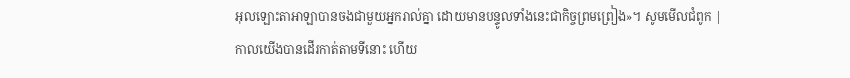អុលឡោះតាអាឡាបានចងជាមួយអ្នករាល់គ្នា ដោយមានបន្ទូលទាំងនេះជាកិច្ចព្រមព្រៀង»។ សូមមើលជំពូក |
កាលយើងបានដើរកាត់តាមទីនោះ ហើយ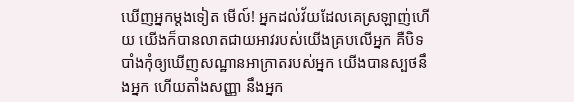ឃើញអ្នកម្ដងទៀត មើល៍! អ្នកដល់វ័យដែលគេស្រឡាញ់ហើយ យើងក៏បានលាតជាយអាវរបស់យើងគ្របលើអ្នក គឺបិទបាំងកុំឲ្យឃើញសណ្ឋានអាក្រាតរបស់អ្នក យើងបានស្បថនឹងអ្នក ហើយតាំងសញ្ញា នឹងអ្នក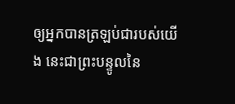ឲ្យអ្នកបានត្រឡប់ជារបស់យើង នេះជាព្រះបន្ទូលនៃ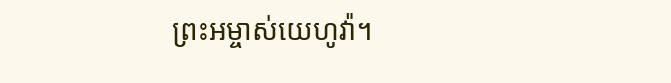ព្រះអម្ចាស់យេហូវ៉ា។